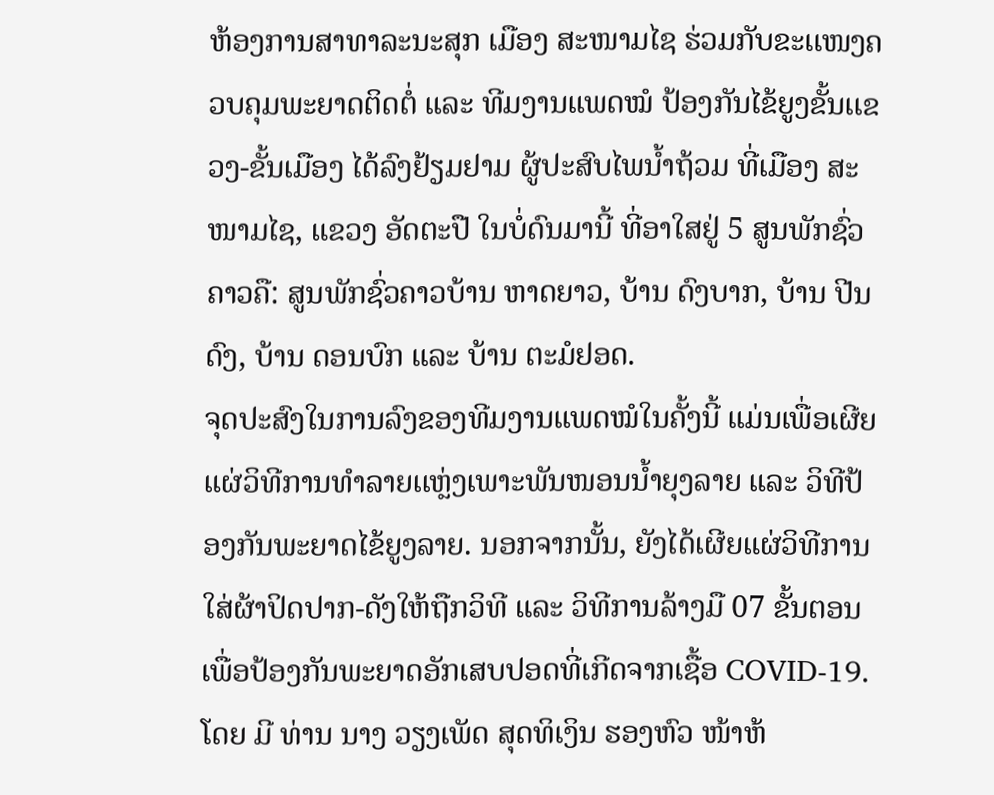ຫ້ອງການສາທາລະນະສຸກ ເມືອງ ສະໜາມໄຊ ຮ່ວມກັບຂະເເໜງຄວບຄຸມພະຍາດຕິດຕໍ່ ແລະ ທີມງານແພດໝໍ ປ້ອງກັນໄຂ້ຍູງຂັ້ນເເຂວງ-ຂັ້ນເມືອງ ໄດ້ລົງຢ້ຽມຢາມ ຜູ້ປະສົບໄພນ້ຳຖ້ວມ ທີ່ເມືອງ ສະໜາມໄຊ, ແຂວງ ອັດຕະປື ໃນບໍ່ດົນມານີ້ ທີ່ອາໃສຢູ່ 5 ສູນພັກຊົ່ວຄາວຄື: ສູນພັກຊົ່ວຄາວບ້ານ ຫາດຍາວ, ບ້ານ ດົງບາກ, ບ້ານ ປີນດົງ, ບ້ານ ດອນບົກ ແລະ ບ້ານ ຕະມໍຢອດ.
ຈຸດປະສົງໃນການລົງຂອງທີມງານແພດໝໍໃນຄັ້ງນີ້ ແມ່ນເພື່ອເຜີຍແຜ່ວິທີການທຳລາຍເເຫຼ່ງເພາະພັນໜອນນໍ້າຍຸງລາຍ ແລະ ວິທີປ້ອງກັນພະຍາດໄຂ້ຍູງລາຍ. ນອກຈາກນັ້ນ, ຍັງໄດ້ເຜີຍແຜ່ວິທີການໃສ່ຜ້າປິດປາກ-ດັງໃຫ້ຖືກວິທີ ແລະ ວິທີການລ້າງມື 07 ຂັ້ນຕອນເພື່ອປ້ອງກັນພະຍາດອັກເສບປອດທີ່ເກີດຈາກເຊື້ອ COVID-19. ໂດຍ ມີ ທ່ານ ນາງ ວຽງເພັດ ສຸດທິເງິນ ຮອງຫົວ ໜ້າຫ້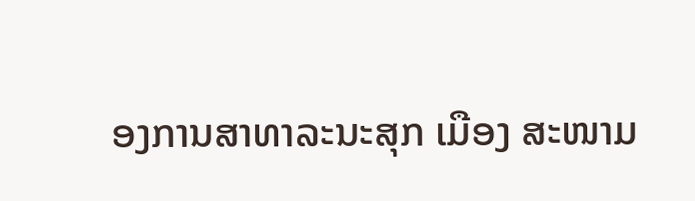ອງການສາທາລະນະສຸກ ເມືອງ ສະໜາມ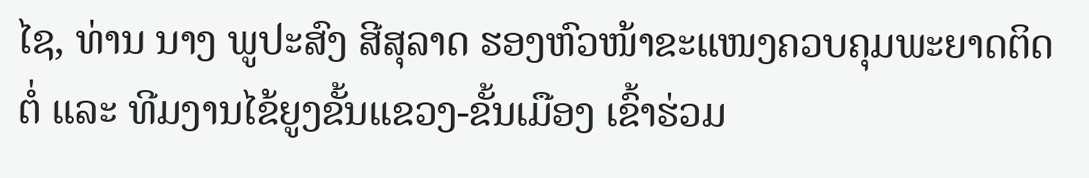ໄຊ, ທ່ານ ນາງ ພູປະສົງ ສີສຸລາດ ຮອງຫົວໜ້າຂະເເໜງຄວບຄຸມພະຍາດຕິດຕໍ່ ແລະ ທີມງານໄຂ້ຍູງຂັ້ນເເຂວງ-ຂັ້ນເມືອງ ເຂົ້າຮ່ວມ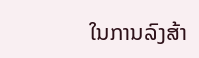ໃນການລົງສ້າ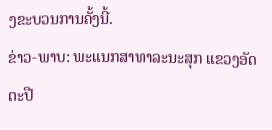ງຂະບວນການຄັ້ງນີ້.
ຂ່າວ-ພາບ: ພະແນກສາທາລະນະສຸກ ແຂວງອັດຕະປື